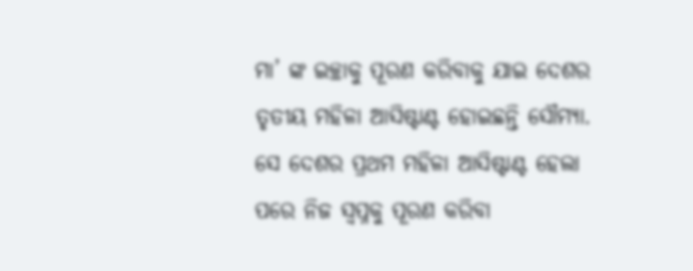ମା’ ଙ୍କ ଇଚ୍ଛାକୁ ପୂରଣ କରିବାକୁ ଯାଇ ଦେଶର ତୃତୀୟ ମହିଳା ଆସିଷ୍ଟାଣ୍ଟ ହୋଇଛନ୍ତି ସୌମ୍ୟା. ସେ ଦେଶର ପ୍ରଥମ ମହିଳା ଆସିଷ୍ଟାଣ୍ଟ ହେଲା ପରେ ନିଜ ସ୍ୱପ୍ନକୁ ପୂରଣ କରିବା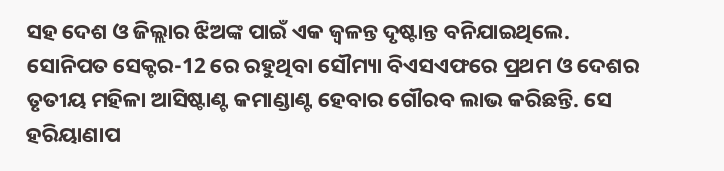ସହ ଦେଶ ଓ ଜିଲ୍ଲାର ଝିଅଙ୍କ ପାଇଁ ଏକ ଜ୍ୱଳନ୍ତ ଦୃଷ୍ଟାନ୍ତ ବନିଯାଇଥିଲେ. ସୋନିପତ ସେକ୍ଟର-12 ରେ ରହୁଥିବା ସୌମ୍ୟା ବିଏସଏଫରେ ପ୍ରଥମ ଓ ଦେଶର ତୃତୀୟ ମହିଳା ଆସିଷ୍ଟାଣ୍ଟ କମାଣ୍ଡାଣ୍ଟ ହେବାର ଗୌରବ ଲାଭ କରିଛନ୍ତି. ସେ ହରିୟାଣାପ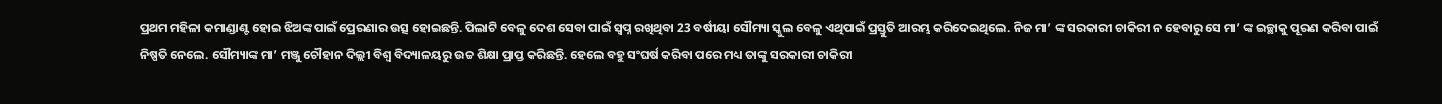ପ୍ରଥମ ମହିଳା କମାଣ୍ଡାଣ୍ଟ ହୋଇ ଝିଅଙ୍କ ପାଇଁ ପ୍ରେରଣାର ଉତ୍ସ ହୋଇଛନ୍ତି. ପିଲାଟି ବେଳୁ ଦେଶ ସେବା ପାଇଁ ସ୍ୱପ୍ନ ରଖିଥିବା 23 ବର୍ଷୀୟା ସୌମ୍ୟା ସ୍କୁଲ ବେଳୁ ଏଥିପାଇଁ ପ୍ରସ୍ତୁତି ଆରମ୍ଭ କରିଦେଇଥିଲେ. ନିଜ ମା’ ଙ୍କ ସରକାରୀ ଚାକିରୀ ନ ହେବାରୁ ସେ ମା’ ଙ୍କ ଇଚ୍ଛାକୁ ପୂରଣ କରିବା ପାଇଁ ନିଷ୍ପତି ନେଲେ. ସୌମ୍ୟାଙ୍କ ମା’ ମଞ୍ଜୁ ଚୌହାନ ଦିଲ୍ଲୀ ବିଶ୍ୱ ବିଦ୍ୟାଳୟରୁ ଉଚ୍ଚ ଶିକ୍ଷା ପ୍ରାପ୍ତ କରିଛନ୍ତି. ହେଲେ ବହୁ ସଂଘର୍ଷ କରିବା ପରେ ମଧ୍ୟ ତାଙ୍କୁ ସରକାରୀ ଚାକିରୀ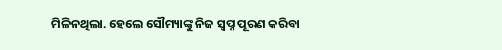ମିଳିନଥିଲା. ହେଲେ ସୌମ୍ୟାଙ୍କୁ ନିଜ ସ୍ୱପ୍ନ ପୂରଣ କରିବା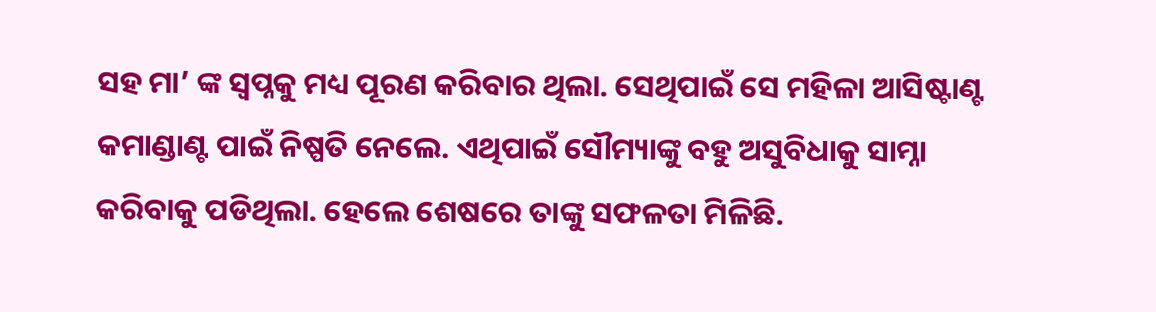ସହ ମା’ ଙ୍କ ସ୍ୱପ୍ନକୁ ମଧ୍ୟ ପୂରଣ କରିବାର ଥିଲା. ସେଥିପାଇଁ ସେ ମହିଳା ଆସିଷ୍ଟାଣ୍ଟ କମାଣ୍ଡାଣ୍ଟ ପାଇଁ ନିଷ୍ପତି ନେଲେ. ଏଥିପାଇଁ ସୌମ୍ୟାଙ୍କୁ ବହୁ ଅସୁବିଧାକୁ ସାମ୍ନା କରିବାକୁ ପଡିଥିଲା. ହେଲେ ଶେଷରେ ତାଙ୍କୁ ସଫଳତା ମିଳିଛି.